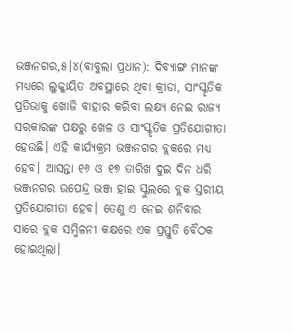ଭଞ୍ଜନଗର,୫।୪(ବାବୁଲା ପ୍ରଧାନ): ଦିବ୍ୟାଙ୍ଗ ମାନଙ୍କ ମଧ୍ୟରେ ଲୁକ୍କାୟିତ ଅବସ୍ଥାରେ ଥିବା କ୍ରୀଡା, ସାଂସ୍କୃତିକ
ପ୍ରତିଭାକୁ ଖୋଜି ବାହାର କରିବା ଲକ୍ଷ୍ୟ ନେଇ ରାଜ୍ୟ ସରକାରଙ୍କ ପକ୍ଷରୁ ଖେଳ ଓ ସାଂସ୍କୃତିକ ପ୍ରତିଯୋଗୀତା ହେଉଛି। ଏହି କାର୍ଯ୍ୟକ୍ରମ ଭଞ୍ଜନଗର ବ୍ଲକରେ ମଧ୍ୟ ହେବ। ଆସନ୍ତା ୧୬ ଓ ୧୭ ତାରିଖ ଦୁଇ ଦିନ ଧରି ଭଞ୍ଜନଗର ଉପେନ୍ଦ୍ର ଭଞ୍ଜ ହାଇ ସ୍କୁଲରେ ବ୍ଲକ ସ୍ତରୀୟ ପ୍ରତିଯୋଗୀତା ହେବ। ତେଣୁ ଏ ନେଇ ଶନିବାର ସାରେ ବ୍ଲକ ସମ୍ମିଳନୀ କକ୍ଷରେ ଏକ ପ୍ରସ୍ତୁତି ବୈଠକ ହୋଇଥିଲା।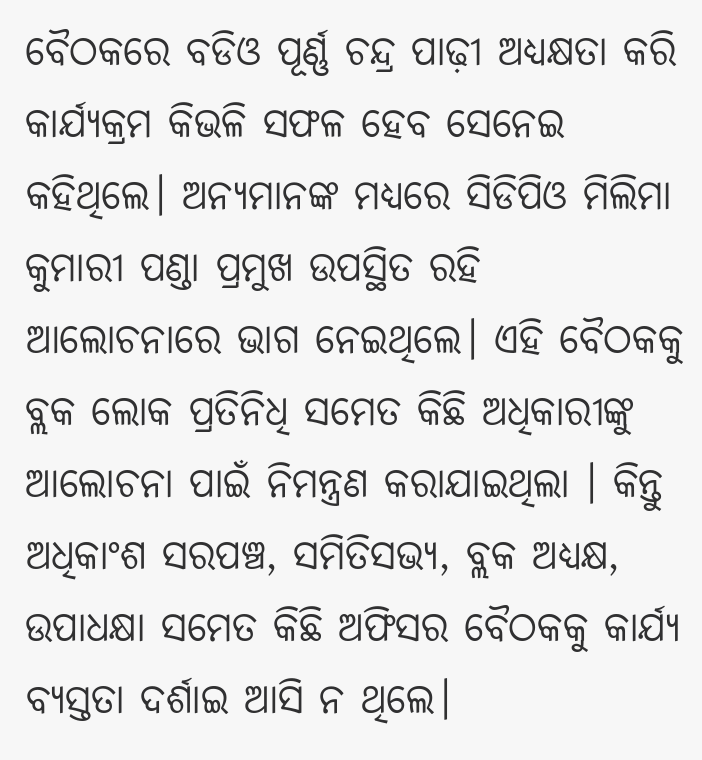ବୈଠକରେ ବଡିଓ ପୂର୍ଣ୍ଣ ଚନ୍ଦ୍ର ପାଢ଼ୀ ଅଧ୍ୟକ୍ଷତା କରି କାର୍ଯ୍ୟକ୍ରମ କିଭଳି ସଫଳ ହେବ ସେନେଇ କହିଥିଲେ। ଅନ୍ୟମାନଙ୍କ ମଧ୍ୟରେ ସିଡିପିଓ ମିଲିମା କୁମାରୀ ପଣ୍ଡା ପ୍ରମୁଖ ଉପସ୍ଥିତ ରହି ଆଲୋଚନାରେ ଭାଗ ନେଇଥିଲେ। ଏହି ବୈଠକକୁ ବ୍ଲକ ଲୋକ ପ୍ରତିନିଧି ସମେତ କିଛି ଅଧିକାରୀଙ୍କୁ ଆଲୋଚନା ପାଇଁ ନିମନ୍ତ୍ରଣ କରାଯାଇଥିଲା । କିନ୍ତୁ ଅଧିକାଂଶ ସରପଞ୍ଚ, ସମିତିସଭ୍ୟ, ବ୍ଲକ ଅଧ୍ୟକ୍ଷ, ଉପାଧକ୍ଷା ସମେତ କିଛି ଅଫିସର ବୈଠକକୁ କାର୍ଯ୍ୟ ବ୍ୟସ୍ତତା ଦର୍ଶାଇ ଆସି ନ ଥିଲେ।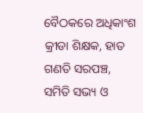ବୈଠକରେ ଅଧିକାଂଶ କ୍ରୀଡା ଶିକ୍ଷକ, ହାତ ଗଣତି ସରପଞ୍ଚ, ସମିତି ସଭ୍ୟ ଓ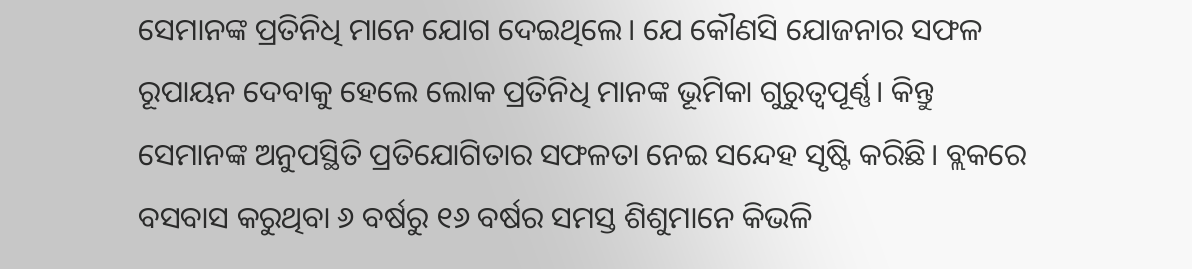ସେମାନଙ୍କ ପ୍ରତିନିଧି ମାନେ ଯୋଗ ଦେଇଥିଲେ। ଯେ କୌଣସି ଯୋଜନାର ସଫଳ ରୂପାୟନ ଦେବାକୁ ହେଲେ ଲୋକ ପ୍ରତିନିଧି ମାନଙ୍କ ଭୂମିକା ଗୁରୁତ୍ୱପୂର୍ଣ୍ଣ। କିନ୍ତୁ ସେମାନଙ୍କ ଅନୁପସ୍ଥିତି ପ୍ରତିଯୋଗିତାର ସଫଳତା ନେଇ ସନ୍ଦେହ ସୃଷ୍ଟି କରିଛି। ବ୍ଲକରେ ବସବାସ କରୁଥିବା ୬ ବର୍ଷରୁ ୧୬ ବର୍ଷର ସମସ୍ତ ଶିଶୁମାନେ କିଭଳି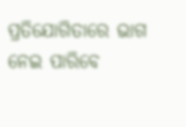ପ୍ରତିଯୋଗିତାରେ ଭାଗ ନେଇ ପାରିବେ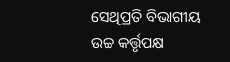ସେଥିପ୍ରତି ବିଭାଗୀୟ ଉଚ୍ଚ କର୍ତ୍ତୃପକ୍ଷ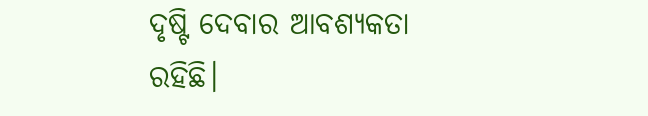ଦୃଷ୍ଟି ଦେବାର ଆବଶ୍ୟକତା ରହିଛି।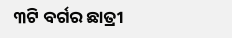୩ଟି ବର୍ଗର ଛାତ୍ରୀ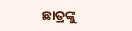ଛାତ୍ରଙ୍କୁ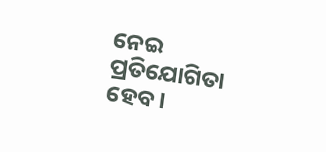ନେଇ ପ୍ରତିଯୋଗିତା ହେବ।